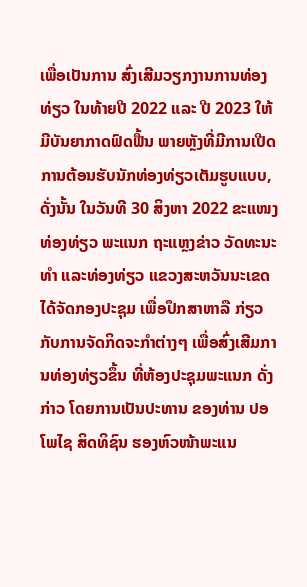ເພື່ອເປັນການ ສົ່ງເສີມວຽກງານການທ່ອງທ່ຽວ ໃນທ້າຍປີ 2022 ແລະ ປີ 2023 ໃຫ້ມີບັນຍາກາດຟົດຟື້ນ ພາຍຫຼັງທີ່ມີການເປີດການຕ້ອນຮັບນັກທ່ອງທ່ຽວເຕັມຮູບແບບ, ດັ່ງນັ້ນ ໃນວັນທີ 30 ສິງຫາ 2022 ຂະແໜງທ່ອງທ່ຽວ ພະແນກ ຖະແຫຼງຂ່າວ ວັດທະນະທຳ ແລະທ່ອງທ່ຽວ ແຂວງສະຫວັນນະເຂດ ໄດ້ຈັດກອງປະຊຸມ ເພື່ອປຶກສາຫາລື ກ່ຽວກັບການຈັດກິດຈະກຳຕ່າງໆ ເພື່ອສົ່ງເສີມການທ່ອງທ່ຽວຂຶ້ນ ທີ່ຫ້ອງປະຊຸມພະແນກ ດັ່ງກ່າວ ໂດຍການເປັນປະທານ ຂອງທ່ານ ປອ ໂພໄຊ ສິດທິຊົນ ຮອງຫົວໜ້າພະແນ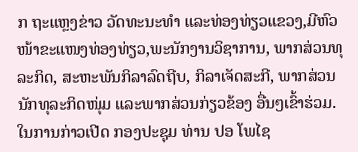ກ ຖະແຫຼງຂ່າວ ວັດທະນະທໍາ ແລະທ່ອງທ່ຽວແຂວງ,ມີຫົວໜ້າຂະແໜງທ່ອງທ່ຽວ,ພະນັກງານວິຊາການ, ພາກສ່ວນທຸລະກິດ, ສະຫະພັນກິລາລົດຖີບ, ກິລາເຈັດສະກີ, ພາກສ່ວນນັກທຸລະກິດໜຸ່ມ ແລະພາກສ່ວນກ່ຽວຂ້ອງ ອື່ນໆເຂົ້າຮ່ວມ.
ໃນການກ່າວເປີດ ກອງປະຊຸມ ທ່ານ ປອ ໂພໄຊ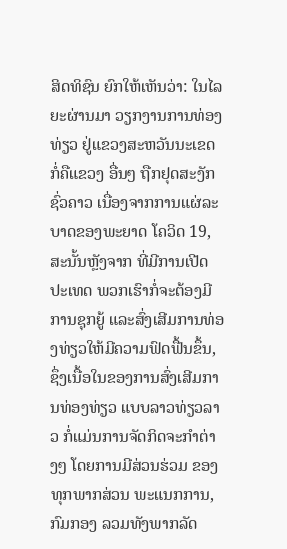ສິດທິຊົນ ຍົກໃຫ້ເຫັນວ່າ: ໃນໄລຍະຜ່ານມາ ວຽກງານການທ່ອງທ່ຽວ ຢູ່ແຂວງສະຫວັນນະເຂດ ກໍ່ຄືແຂວງ ອື່ນໆ ຖືກຢຸດສະງັກຊົ່ວຄາວ ເນື່ອງຈາກການແຜ່ລະບາດຂອງພະຍາດ ໂຄວິດ 19,ສະນັ້ນຫຼັງຈາກ ທີ່ມີການເປີດປະເທດ ພວກເຮົາກໍ່ຈະຕ້ອງມີການຊຸກຍູ້ ແລະສົ່ງເສີມການທ່ອງທ່ຽວໃຫ້ມີຄວາມຟົດຟື້ນຂຶ້ນ, ຊຶ່ງເນື້ອໃນຂອງການສົ່ງເສີມການທ່ອງທ່ຽວ ແບບລາວທ່ຽວລາວ ກໍ່ແມ່ນການຈັດກິດຈະກໍາຕ່າງໆ ໂດຍການມີສ່ວນຮ່ວມ ຂອງທຸກພາກສ່ວນ ພະແນກການ,ກົມກອງ ລວມທັງພາກລັດ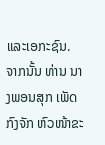ແລະເອກະຊົນ.
ຈາກນັ້ນ ທ່ານ ນາງພອນສຸກ ເພັດກົງຈັກ ຫົວໜ້າຂະ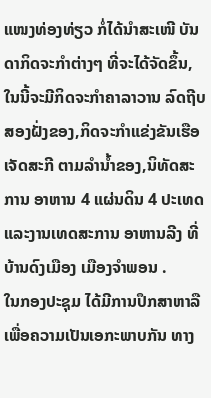ແໜງທ່ອງທ່ຽວ ກໍ່ໄດ້ນໍາສະເໜີ ບັນດາກິດຈະກໍາຕ່າງໆ ທີ່ຈະໄດ້ຈັດຂຶ້ນ,ໃນນີ້ຈະມີກິດຈະກໍາຄາລາວານ ລົດຖີບ ສອງຝັ່ງຂອງ,ກິດຈະກໍາແຂ່ງຂັນເຮືອເຈັດສະກີ ຕາມລຳນໍ້າຂອງ,ນິທັດສະການ ອາຫານ 4 ແຜ່ນດິນ 4 ປະເທດ ແລະງານເທດສະການ ອາຫານລີງ ທີ່ບ້ານດົງເມືອງ ເມືອງຈໍາພອນ .
ໃນກອງປະຊຸມ ໄດ້ມີການປຶກສາຫາລື ເພື່ອຄວາມເປັນເອກະພາບກັນ ທາງ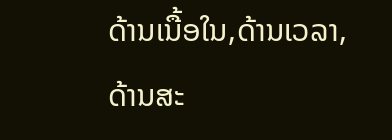ດ້ານເນື້ອໃນ,ດ້ານເວລາ,ດ້ານສະ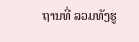ຖານທີ່ ລວມທັງຮູ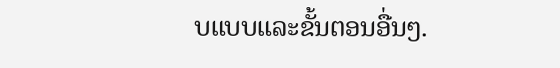ບແບບແລະຂັ້ນຕອນອື່ນໆ.